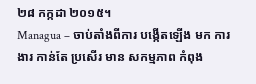២៨ កក្កដា ២០១៥។
Managua – ចាប់តាំងពីការ បង្កើតឡើង មក ការងារ កាន់តែ ប្រសើរ មាន សកម្មភាព កំពុង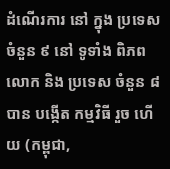ដំណើរការ នៅ ក្នុង ប្រទេស ចំនួន ៩ នៅ ទូទាំង ពិភពលោក និង ប្រទេស ចំនួន ៨ បាន បង្កើត កម្មវិធី រួច ហើយ (កម្ពុជា,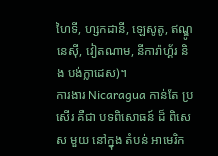ហៃទី, ហ្សកដានី, ឡេសូតូ, ឥណ្ឌូនេស៊ី, វៀតណាម, នីការ៉ាហ្គ័រ និង បង់ក្លាដេស)។
ការងារ Nicaragua កាន់តែ ប្រសើរ គឺជា បទពិសោធន៍ ដ៏ ពិសេស មួយ នៅក្នុង តំបន់ អាមេរិក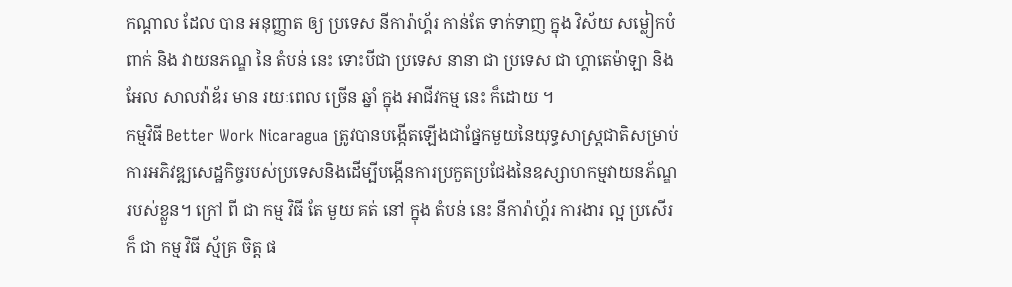កណ្តាល ដែល បាន អនុញ្ញាត ឲ្យ ប្រទេស នីការ៉ាហ្គ័រ កាន់តែ ទាក់ទាញ ក្នុង វិស័យ សម្លៀកបំពាក់ និង វាយនភណ្ឌ នៃ តំបន់ នេះ ទោះបីជា ប្រទេស នានា ជា ប្រទេស ជា ហ្គាតេម៉ាឡា និង អែល សាលវ៉ាឌ័រ មាន រយៈពេល ច្រើន ឆ្នាំ ក្នុង អាជីវកម្ម នេះ ក៏ដោយ ។
កម្មវិធី Better Work Nicaragua ត្រូវបានបង្កើតឡើងជាផ្នែកមួយនៃយុទ្ធសាស្ត្រជាតិសម្រាប់ការអភិវឌ្ឍសេដ្ឋកិច្ចរបស់ប្រទេសនិងដើម្បីបង្កើនការប្រកួតប្រជែងនៃឧស្សាហកម្មវាយនភ័ណ្ឌរបស់ខ្លួន។ ក្រៅ ពី ជា កម្ម វិធី តែ មួយ គត់ នៅ ក្នុង តំបន់ នេះ នីការ៉ាហ្គ័រ ការងារ ល្អ ប្រសើរ ក៏ ជា កម្ម វិធី ស្ម័គ្រ ចិត្ត ផ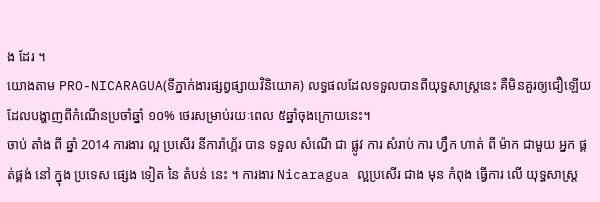ង ដែរ ។
យោងតាម PRO-NICARAGUA(ទីភ្នាក់ងារផ្សព្វផ្សាយវិនិយោគ) លទ្ធផលដែលទទួលបានពីយុទ្ធសាស្រ្តនេះ គឺមិនគួរឲ្យជឿឡើយ ដែលបង្ហាញពីកំណើនប្រចាំឆ្នាំ ១០% ថេរសម្រាប់រយៈពេល ៥ឆ្នាំចុងក្រោយនេះ។
ចាប់ តាំង ពី ឆ្នាំ 2014 ការងារ ល្អ ប្រសើរ នីការ៉ាហ្គ័រ បាន ទទួល សំណើ ជា ផ្លូវ ការ សំរាប់ ការ ហ្វឹក ហាត់ ពី ម៉ាក ជាមួយ អ្នក ផ្គត់ផ្គង់ នៅ ក្នុង ប្រទេស ផ្សេង ទៀត នៃ តំបន់ នេះ ។ ការងារ Nicaragua ល្អប្រសើរ ជាង មុន កំពុង ធ្វើការ លើ យុទ្ធសាស្ត្រ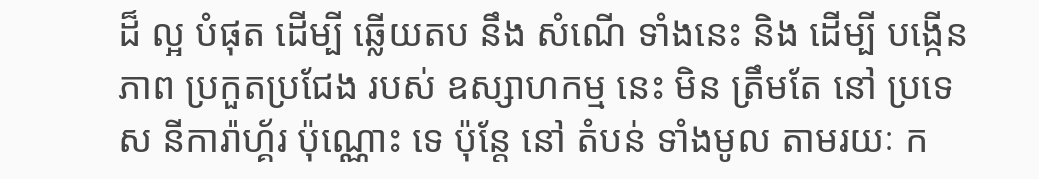ដ៏ ល្អ បំផុត ដើម្បី ឆ្លើយតប នឹង សំណើ ទាំងនេះ និង ដើម្បី បង្កើន ភាព ប្រកួតប្រជែង របស់ ឧស្សាហកម្ម នេះ មិន ត្រឹមតែ នៅ ប្រទេស នីការ៉ាហ្គ័រ ប៉ុណ្ណោះ ទេ ប៉ុន្តែ នៅ តំបន់ ទាំងមូល តាមរយៈ ក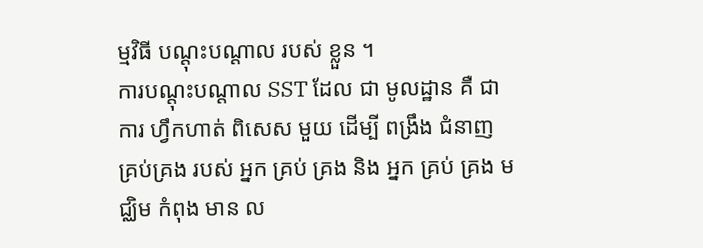ម្មវិធី បណ្ដុះបណ្ដាល របស់ ខ្លួន ។
ការបណ្តុះបណ្តាល SST ដែល ជា មូលដ្ឋាន គឺ ជា ការ ហ្វឹកហាត់ ពិសេស មួយ ដើម្បី ពង្រឹង ជំនាញ គ្រប់គ្រង របស់ អ្នក គ្រប់ គ្រង និង អ្នក គ្រប់ គ្រង មជ្ឈិម កំពុង មាន ល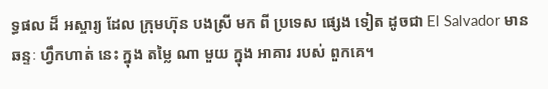ទ្ធផល ដ៏ អស្ចារ្យ ដែល ក្រុមហ៊ុន បងស្រី មក ពី ប្រទេស ផ្សេង ទៀត ដូចជា El Salvador មាន ឆន្ទៈ ហ្វឹកហាត់ នេះ ក្នុង តម្លៃ ណា មួយ ក្នុង អាគារ របស់ ពួកគេ។